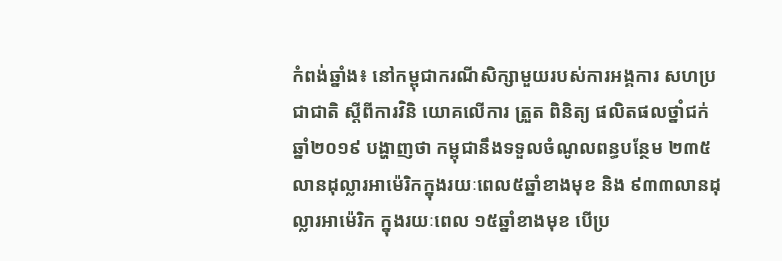កំពង់ឆ្នាំង៖ នៅកម្ពុជាករណីសិក្សាមួយរបស់ការអង្គការ សហប្រជាជាតិ ស្ដីពីការវិនិ យោគលើការ ត្រួត ពិនិត្យ ផលិតផលថ្នាំជក់ឆ្នាំ២០១៩ បង្ហាញថា កម្ពុជានឹងទទួលចំណូលពន្ធបន្ថែម ២៣៥ លានដុល្លារអាម៉េរិកក្នុងរយៈពេល៥ឆ្នាំខាងមុខ និង ៩៣៣លានដុល្លារអាម៉េរិក ក្នុងរយៈពេល ១៥ឆ្នាំខាងមុខ បើប្រ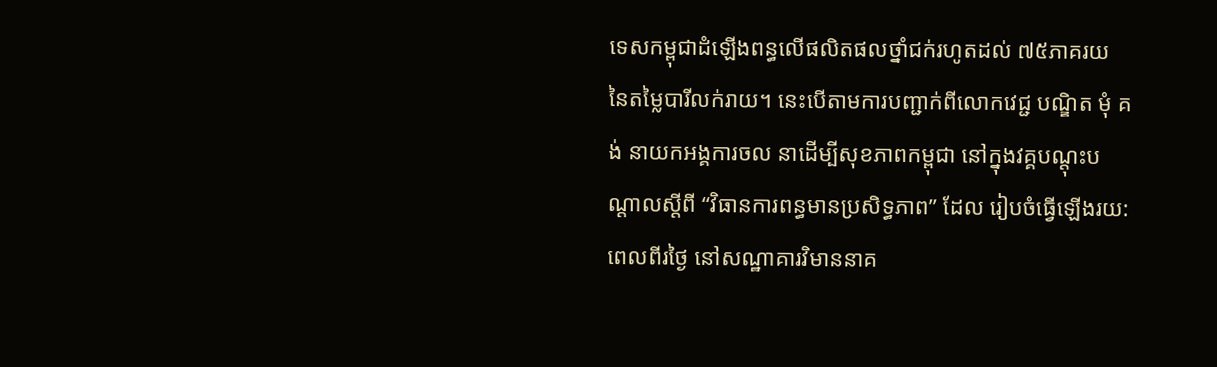ទេសកម្ពុជាដំឡើងពន្ធលើផលិតផលថ្នាំជក់រហូតដល់ ៧៥ភាគរយ នៃតម្លៃបារីលក់រាយ។ នេះបើតាមការបញ្ជាក់ពីលោកវេជ្ជ បណ្ឌិត មុំ គង់ នាយកអង្គការចល នាដើម្បីសុខភាពកម្ពុជា នៅក្នុងវគ្គបណ្តុះបណ្តាលស្តីពី “វិធានការពន្ធមានប្រសិទ្ធភាព” ដែល រៀបចំធ្វើឡើងរយ:ពេលពីរថ្ងៃ នៅសណ្ឋាគារវិមាននាគ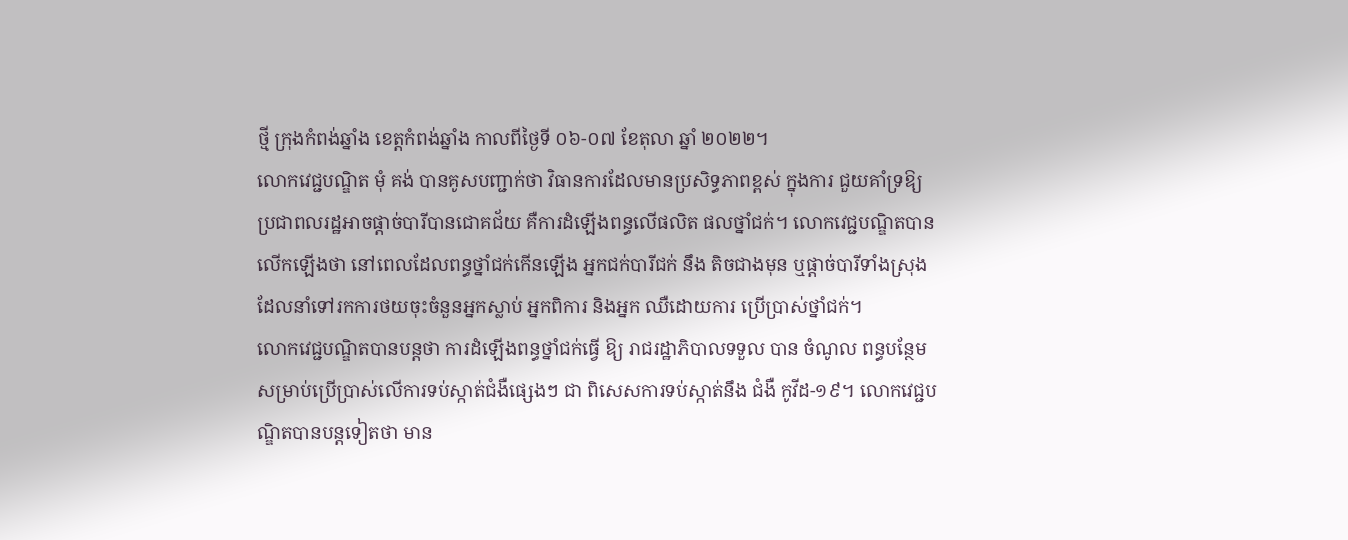ថ្មី ក្រុងកំពង់ឆ្នាំង ខេត្តកំពង់ឆ្នាំង កាលពីថ្ងៃទី ០៦-០៧ ខែតុលា ឆ្នាំ ២០២២។
លោកវេជ្ជបណ្ឌិត មុំ គង់ បានគូសបញ្ជាក់ថា វិធានការដែលមានប្រសិទ្ធភាពខ្ពស់ ក្នុងការ ជួយគាំទ្រឱ្យប្រជាពលរដ្ឋអាចផ្ដាច់បារីបានជោគជ័យ គឺការដំឡើងពន្ធលើផលិត ផលថ្នាំជក់។ លោកវេជ្ជបណ្ឌិតបានលើកឡើងថា នៅពេលដែលពន្ធថ្នាំជក់កើនឡើង អ្នកជក់បារីជក់ នឹង តិចជាងមុន ឬផ្ដាច់បារីទាំងស្រុង ដែលនាំទៅរកការថយចុះចំនួនអ្នកស្លាប់ អ្នកពិការ និងអ្នក ឈឺដោយការ ប្រើប្រាស់ថ្នាំជក់។
លោកវេជ្ជបណ្ឌិតបានបន្ដថា ការដំឡើងពន្ធថ្នាំជក់ធ្វើ ឱ្យ រាជរដ្ឋាភិបាលទទួល បាន ចំណូល ពន្ធបន្ថែមសម្រាប់ប្រើប្រាស់លើការទប់ស្កាត់ជំងឺផ្សេងៗ ជា ពិសេសការទប់ស្កាត់នឹង ជំងឺ កូវីដ-១៩។ លោកវេជ្ជបណ្ឌិតបានបន្ដទៀតថា មាន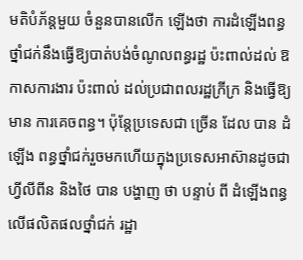មតិបំភ័ន្តមួយ ចំនួនបានលើក ឡើងថា ការដំឡើងពន្ធថ្នាំជក់នឹងធ្វើឱ្យបាត់បង់ចំណូលពន្ធរដ្ឋ ប៉ះពាល់ដល់ ឱកាសការងារ ប៉ះពាល់ ដល់ប្រជាពលរដ្ឋក្រីក្រ និងធ្វើឱ្យមាន ការគេចពន្ធ។ ប៉ុន្តែប្រទេសជា ច្រើន ដែល បាន ដំឡើង ពន្ធថ្នាំជក់រួចមកហើយក្នុងប្រទេសអាស៊ានដូចជាហ្វីលីពីន និងថៃ បាន បង្ហាញ ថា បន្ទាប់ ពី ដំឡើងពន្ធលើផលិតផលថ្នាំជក់ រដ្ឋា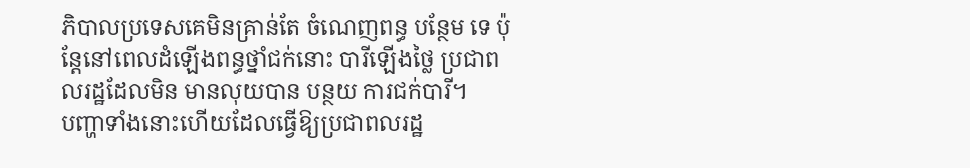ភិបាលប្រទេសគេមិនគ្រាន់តែ ចំណេញពន្ធ បន្ថែម ទេ ប៉ុន្តែនៅពេលដំឡើងពន្ធថ្នាំជក់នោះ បារីឡើងថ្លៃ ប្រជាពលរដ្ឋដែលមិន មានលុយបាន បន្ថយ ការជក់បារី។
បញ្ហាទាំងនោះហើយដែលធ្វើឱ្យប្រជាពលរដ្ឋ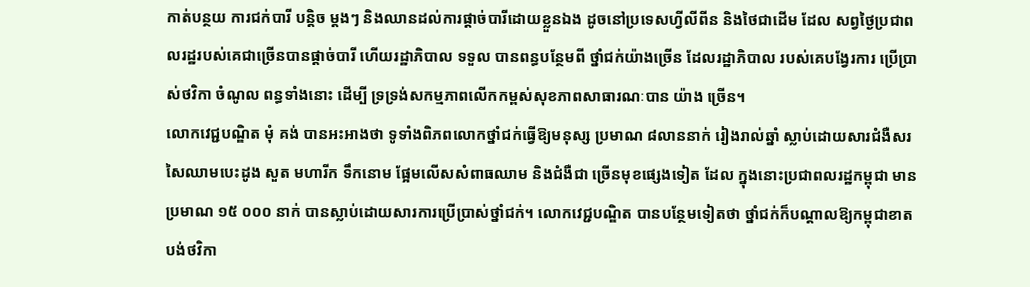កាត់បន្ថយ ការជក់បារី បន្តិច ម្តងៗ និងឈានដល់ការផ្តាច់បារីដោយខ្លួនឯង ដូចនៅប្រទេសហ្វីលីពីន និងថៃជាដើម ដែល សព្វថ្ងៃប្រជាពលរដ្ឋរបស់គេជាច្រើនបានផ្ដាច់បារី ហើយរដ្ឋាភិបាល ទទួល បានពន្ធបន្ថែមពី ថ្នាំជក់យ៉ាងច្រើន ដែលរដ្ឋាភិបាល របស់គេបង្វែរការ ប្រើប្រាស់ថវិកា ចំណូល ពន្ធទាំងនោះ ដើម្បី ទ្រទ្រង់សកម្មភាពលើកកម្ពស់សុខភាពសាធារណៈបាន យ៉ាង ច្រើន។
លោកវេជ្ជបណ្ឌិត មុំ គង់ បានអះអាងថា ទូទាំងពិភពលោកថ្នាំជក់ធ្វើឱ្យមនុស្ស ប្រមាណ ៨លាននាក់ រៀងរាល់ឆ្នាំ ស្លាប់ដោយសារជំងឺសរសៃឈាមបេះដូង សួត មហារីក ទឹកនោម ផ្អែមលើសសំពាធឈាម និងជំងឺជា ច្រើនមុខផ្សេងទៀត ដែល ក្នុងនោះប្រជាពលរដ្ឋកម្ពុជា មានប្រមាណ ១៥ ០០០ នាក់ បានស្លាប់ដោយសារការប្រើប្រាស់ថ្នាំជក់។ លោកវេជ្ជបណ្ឌិត បានបន្ថែមទៀតថា ថ្នាំជក់ក៏បណ្តាលឱ្យកម្ពុជាខាតបង់ថវិកា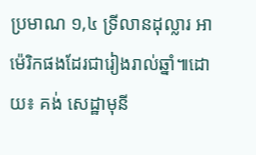ប្រមាណ ១,៤ ទ្រីលានដុល្លារ អាម៉េរិកផងដែរជារៀងរាល់ឆ្នាំ៕ដោយ៖ គង់ សេដ្ឋាមុនី